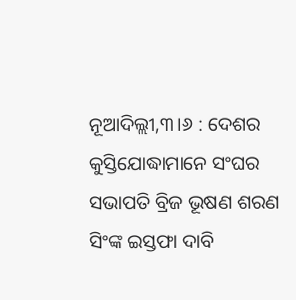ନୂଆଦିଲ୍ଲୀ,୩।୬ : ଦେଶର କୁସ୍ତିଯୋଦ୍ଧାମାନେ ସଂଘର ସଭାପତି ବ୍ରିଜ ଭୂଷଣ ଶରଣ ସିଂଙ୍କ ଇସ୍ତଫା ଦାବି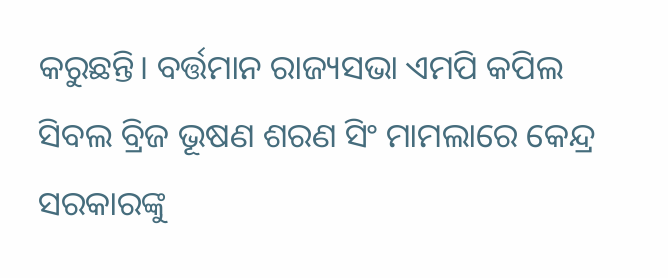କରୁଛନ୍ତି। ବର୍ତ୍ତମାନ ରାଜ୍ୟସଭା ଏମପି କପିଲ ସିବଲ ବ୍ରିଜ ଭୂଷଣ ଶରଣ ସିଂ ମାମଲାରେ କେନ୍ଦ୍ର ସରକାରଙ୍କୁ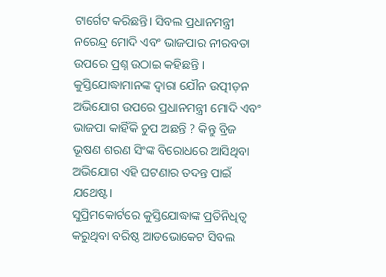ଟାର୍ଗେଟ କରିଛନ୍ତି। ସିବଲ ପ୍ରଧାନମନ୍ତ୍ରୀ ନରେନ୍ଦ୍ର ମୋଦି ଏବଂ ଭାଜପାର ନୀରବତା ଉପରେ ପ୍ରଶ୍ନ ଉଠାଇ କହିଛନ୍ତି । କୁସ୍ତିଯୋଦ୍ଧାମାନଙ୍କ ଦ୍ୱାରା ଯୌନ ଉତ୍ପୀଡ଼ନ ଅଭିଯୋଗ ଉପରେ ପ୍ରଧାନମନ୍ତ୍ରୀ ମୋଦି ଏବଂ ଭାଜପା କାହିଁକି ଚୁପ ଅଛନ୍ତି ? କିନ୍ତୁ ବ୍ରିଜ ଭୂଷଣ ଶରଣ ସିଂଙ୍କ ବିରୋଧରେ ଆସିଥିବା ଅଭିଯୋଗ ଏହି ଘଟଣାର ତଦନ୍ତ ପାଇଁ ଯଥେଷ୍ଟ।
ସୁପ୍ରିମକୋର୍ଟରେ କୁସ୍ତିଯୋଦ୍ଧାଙ୍କ ପ୍ରତିନିଧିତ୍ୱ କରୁଥିବା ବରିଷ୍ଠ ଆଡଭୋକେଟ ସିବଲ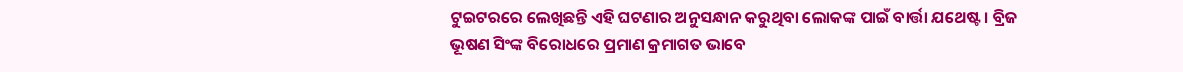ଟୁଇଟରରେ ଲେଖିଛନ୍ତି ଏହି ଘଟଣାର ଅନୁସନ୍ଧାନ କରୁଥିବା ଲୋକଙ୍କ ପାଇଁ ବାର୍ତ୍ତା ଯଥେଷ୍ଟ। ବ୍ରିଜ ଭୂଷଣ ସିଂଙ୍କ ବିରୋଧରେ ପ୍ରମାଣ କ୍ରମାଗତ ଭାବେ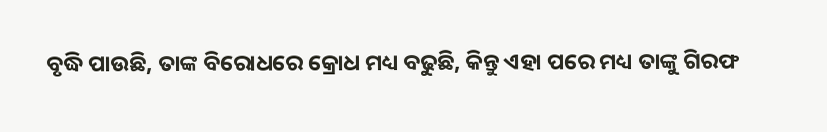ବୃଦ୍ଧି ପାଉଛି, ତାଙ୍କ ବିରୋଧରେ କ୍ରୋଧ ମଧ୍ୟ ବଢୁଛି, କିନ୍ତୁ ଏହା ପରେ ମଧ୍ୟ ତାଙ୍କୁ ଗିରଫ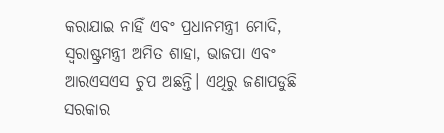କରାଯାଇ ନାହିଁ ଏବଂ ପ୍ରଧାନମନ୍ତ୍ରୀ ମୋଦି, ସ୍ବରାଷ୍ଟ୍ରମନ୍ତ୍ରୀ ଅମିତ ଶାହା, ଭାଜପା ଏବଂ ଆରଏସଏସ ଚୁପ ଅଛନ୍ତି। ଏଥିରୁ ଜଣାପଡୁଛି ସରକାର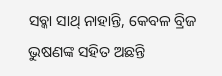ସବ୍କା ସାଥ୍ ନାହାନ୍ତି, କେବଳ ବ୍ରିଜ ଭୁଷଣଙ୍କ ସହିତ ଅଛନ୍ତି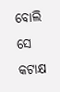ବୋଲି ସେ କଟାକ୍ଷ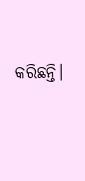କରିଛନ୍ତି।